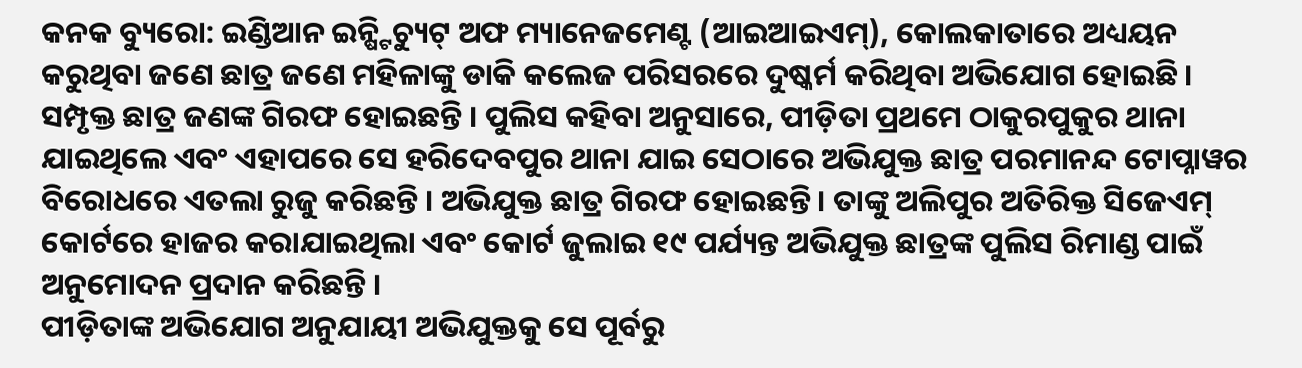କନକ ବ୍ୟୁରୋ: ଇଣ୍ଡିଆନ ଇନ୍ଷ୍ଟିଚ୍ୟୁଟ୍ ଅଫ ମ୍ୟାନେଜମେଣ୍ଟ (ଆଇଆଇଏମ୍), କୋଲକାତାରେ ଅଧ୍ୟୟନ କରୁଥିବା ଜଣେ ଛାତ୍ର ଜଣେ ମହିଳାଙ୍କୁ ଡାକି କଲେଜ ପରିସରରେ ଦୁଷ୍କର୍ମ କରିଥିବା ଅଭିଯୋଗ ହୋଇଛି । ସମ୍ପୃକ୍ତ ଛାତ୍ର ଜଣଙ୍କ ଗିରଫ ହୋଇଛନ୍ତି । ପୁଲିସ କହିବା ଅନୁସାରେ, ପୀଡ଼ିତା ପ୍ରଥମେ ଠାକୁରପୁକୁର ଥାନା ଯାଇଥିଲେ ଏବଂ ଏହାପରେ ସେ ହରିଦେବପୁର ଥାନା ଯାଇ ସେଠାରେ ଅଭିଯୁକ୍ତ ଛାତ୍ର ପରମାନନ୍ଦ ଟୋପ୍ନାୱର ବିରୋଧରେ ଏତଲା ରୁଜୁ କରିଛନ୍ତି । ଅଭିଯୁକ୍ତ ଛାତ୍ର ଗିରଫ ହୋଇଛନ୍ତି । ତାଙ୍କୁ ଅଲିପୁର ଅତିରିକ୍ତ ସିଜେଏମ୍ କୋର୍ଟରେ ହାଜର କରାଯାଇଥିଲା ଏବଂ କୋର୍ଟ ଜୁଲାଇ ୧୯ ପର୍ଯ୍ୟନ୍ତ ଅଭିଯୁକ୍ତ ଛାତ୍ରଙ୍କ ପୁଲିସ ରିମାଣ୍ଡ ପାଇଁ ଅନୁମୋଦନ ପ୍ରଦାନ କରିଛନ୍ତି ।
ପୀଡ଼ିତାଙ୍କ ଅଭିଯୋଗ ଅନୁଯାୟୀ ଅଭିଯୁକ୍ତକୁ ସେ ପୂର୍ବରୁ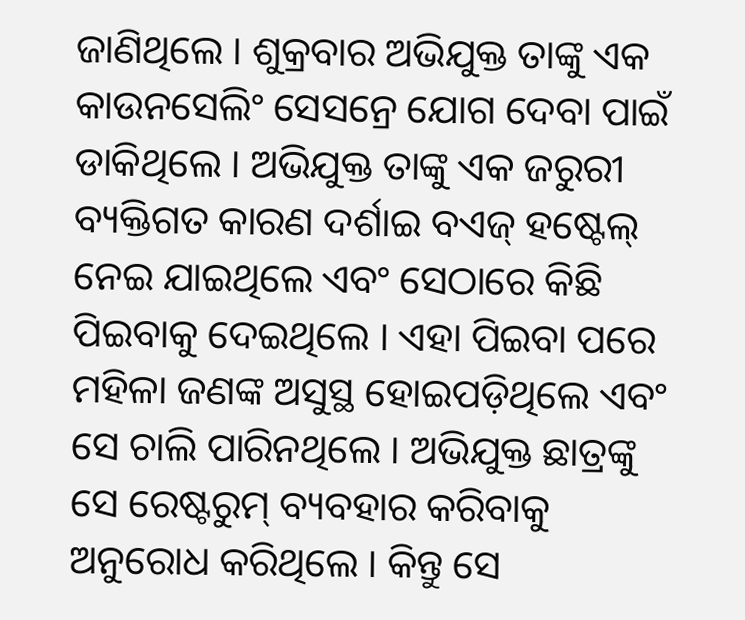ଜାଣିଥିଲେ । ଶୁକ୍ରବାର ଅଭିଯୁକ୍ତ ତାଙ୍କୁ ଏକ କାଉନସେଲିଂ ସେସନ୍ରେ ଯୋଗ ଦେବା ପାଇଁ ଡାକିଥିଲେ । ଅଭିଯୁକ୍ତ ତାଙ୍କୁ ଏକ ଜରୁରୀ ବ୍ୟକ୍ତିଗତ କାରଣ ଦର୍ଶାଇ ବଏଜ୍ ହଷ୍ଟେଲ୍ ନେଇ ଯାଇଥିଲେ ଏବଂ ସେଠାରେ କିଛି ପିଇବାକୁ ଦେଇଥିଲେ । ଏହା ପିଇବା ପରେ ମହିଳା ଜଣଙ୍କ ଅସୁସ୍ଥ ହୋଇପଡ଼ିଥିଲେ ଏବଂ ସେ ଚାଲି ପାରିନଥିଲେ । ଅଭିଯୁକ୍ତ ଛାତ୍ରଙ୍କୁ ସେ ରେଷ୍ଟରୁମ୍ ବ୍ୟବହାର କରିବାକୁ ଅନୁରୋଧ କରିଥିଲେ । କିନ୍ତୁ ସେ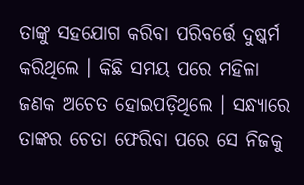ତାଙ୍କୁ ସହଯୋଗ କରିବା ପରିବର୍ତ୍ତେ ଦୁଷ୍କର୍ମ କରିଥିଲେ । କିଛି ସମୟ ପରେ ମହିଳା ଜଣକ ଅଚେତ ହୋଇପଡ଼ିଥିଲେ । ସନ୍ଧ୍ୟାରେ ତାଙ୍କର ଚେତା ଫେରିବା ପରେ ସେ ନିଜକୁ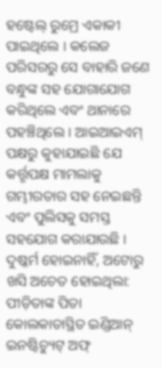ହଷ୍ଟେଲ୍ ରୁମ୍ରେ ଏକାକୀ ପାଇଥିଲେ । କଲେଜ ପରିସରରୁ ସେ ବାହାରି ଜଣେ ବନ୍ଧୁଙ୍କ ସହ ଯୋଗାଯୋଗ କରିଥିଲେ ଏବଂ ଥାନାରେ ପହଞ୍ଚିଥିଲେ । ଆଇଆଇଏମ୍ ପକ୍ଷରୁ କୁହାଯାଇଛି ଯେ କର୍ତ୍ତୃପକ୍ଷ ମାମଲାକୁ ଗମ୍ଭୀରତାର ସହ ନେଇଛନ୍ତି ଏବଂ ପୁଲିସକୁ ସମସ୍ତ ସହଯୋଗ କରାଯାଉଛି ।
ଦୁଷ୍କର୍ମ ହୋଇନାହିଁ, ଅଟୋରୁ ଖସି ଅଚେତ ହୋଇଥିଲା: ପୀଡ଼ିତାଙ୍କ ପିତା
କୋଲକାତାସ୍ଥିତ ଇଣ୍ଡିଆନ୍ ଇନଷ୍ଟିଚ୍ୟୁଟ୍ ଅଫ୍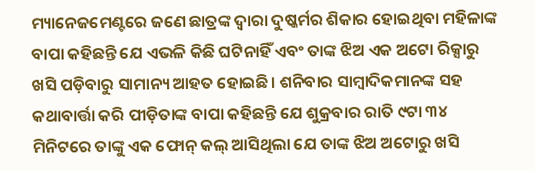ମ୍ୟାନେଜମେଣ୍ଟରେ ଜଣେ ଛାତ୍ରଙ୍କ ଦ୍ୱାରା ଦୁଷ୍କର୍ମର ଶିକାର ହୋଇଥିବା ମହିଳାଙ୍କ ବାପା କହିଛନ୍ତି ଯେ ଏଭଳି କିଛି ଘଟିନାହିଁ ଏବଂ ତାଙ୍କ ଝିଅ ଏକ ଅଟୋ ରିକ୍ସାରୁ ଖସି ପଡ଼ିବାରୁ ସାମାନ୍ୟ ଆହତ ହୋଇଛି। ଶନିବାର ସାମ୍ବାଦିକମାନଙ୍କ ସହ କଥାବାର୍ତ୍ତା କରି ପୀଡ଼ିତାଙ୍କ ବାପା କହିଛନ୍ତି ଯେ ଶୁକ୍ରବାର ରାତି ୯ଟା ୩୪ ମିନିଟରେ ତାଙ୍କୁ ଏକ ଫୋନ୍ କଲ୍ ଆସିଥିଲା ଯେ ତାଙ୍କ ଝିଅ ଅଟୋରୁ ଖସି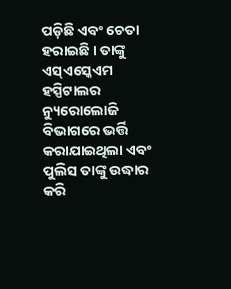ପଡ଼ିଛି ଏବଂ ଚେତା ହରାଇଛି । ତାଙ୍କୁ ଏସ୍ଏସ୍କେଏମ ହସ୍ପିଟାଲର ନ୍ୟୁରୋଲୋଜି ବିଭାଗରେ ଭର୍ତ୍ତି କରାଯାଇଥିଲା ଏବଂ ପୁଲିସ ତାଙ୍କୁ ଉଦ୍ଧାର କରି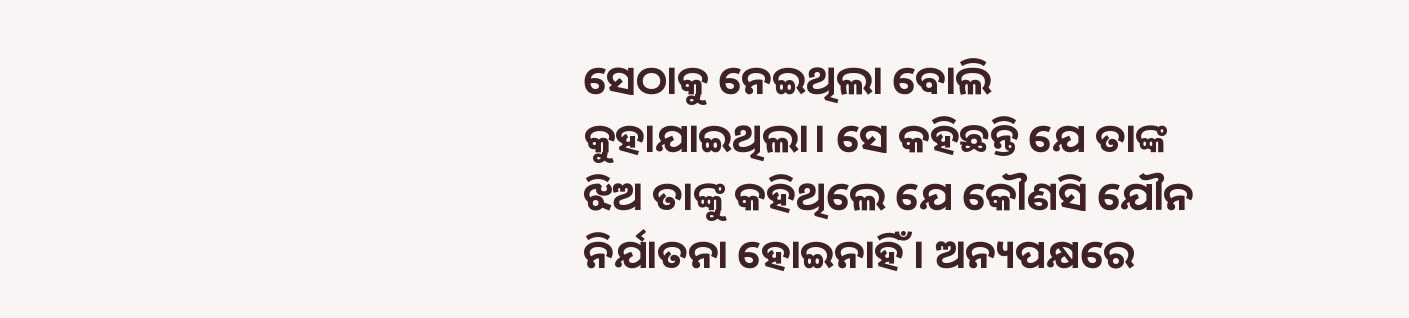ସେଠାକୁ ନେଇଥିଲା ବୋଲି କୁହାଯାଇଥିଲା। ସେ କହିଛନ୍ତି ଯେ ତାଙ୍କ ଝିଅ ତାଙ୍କୁ କହିଥିଲେ ଯେ କୌଣସି ଯୌନ ନିର୍ଯାତନା ହୋଇନାହିଁ । ଅନ୍ୟପକ୍ଷରେ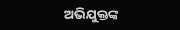ଅଭିଯୁକ୍ତଙ୍କ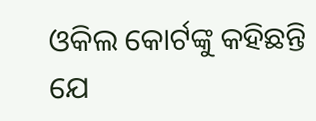ଓକିଲ କୋର୍ଟଙ୍କୁ କହିଛନ୍ତି ଯେ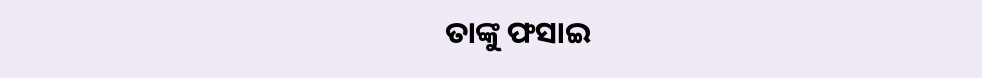ତାଙ୍କୁ ଫସାଇ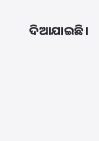ଦିଆଯାଇଛି।